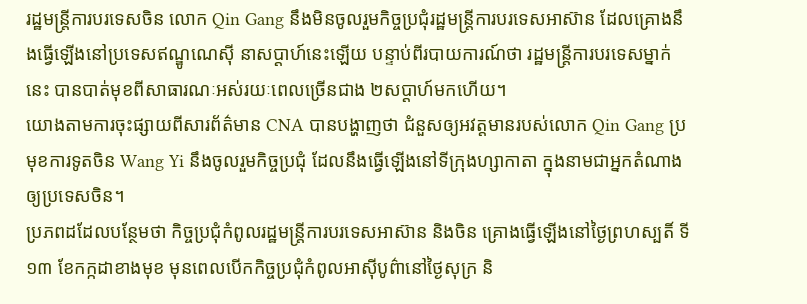រដ្ឋមន្ត្រីការបរទេសចិន លោក Qin Gang នឹងមិនចូលរួមកិច្ចប្រជុំរដ្ឋមន្ត្រីការបរទេសអាស៊ាន ដែលគ្រោងនឹងធ្វើឡើងនៅប្រទេសឥណ្ឌូណេស៊ី នាសប្ដាហ៍នេះឡើយ បន្ទាប់ពីរបាយការណ៍ថា រដ្ឋមន្ត្រីការបរទេសម្នាក់នេះ បានបាត់មុខពីសាធារណៈអស់រយៈពេលច្រើនជាង ២សប្ដាហ៍មកហើយ។
យោងតាមការចុះផ្សាយពីសារព័ត៌មាន CNA បានបង្ហាញថា ជំនួសឲ្យអវត្តមានរបស់លោក Qin Gang ប្រមុខការទូតចិន Wang Yi នឹងចូលរួមកិច្ចប្រជុំ ដែលនឹងធ្វើឡើងនៅទីក្រុងហ្សាកាតា ក្នុងនាមជាអ្នកតំណាងឲ្យប្រទេសចិន។
ប្រភពដដែលបន្ថែមថា កិច្ចប្រជុំកំពូលរដ្ឋមន្ត្រីការបរទេសអាស៊ាន និងចិន គ្រោងធ្វើឡើងនៅថ្ងៃព្រហស្បតិ៍ ទី ១៣ ខែកក្កដាខាងមុខ មុនពេលបើកកិច្ចប្រជុំកំពូលអាស៊ីបូព៌ានៅថ្ងៃសុក្រ និ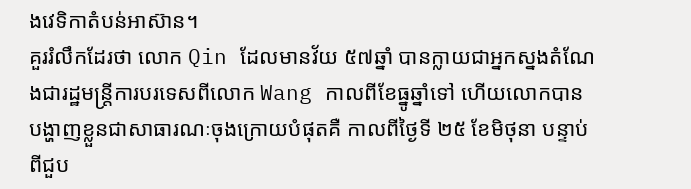ងវេទិកាតំបន់អាស៊ាន។
គួររំលឹកដែរថា លោក Qin ដែលមានវ័យ ៥៧ឆ្នាំ បានក្លាយជាអ្នកស្នងតំណែងជារដ្ឋមន្ត្រីការបរទេសពីលោក Wang កាលពីខែធ្នូឆ្នាំទៅ ហើយលោកបានបង្ហាញខ្លួនជាសាធារណៈចុងក្រោយបំផុតគឺ កាលពីថ្ងៃទី ២៥ ខែមិថុនា បន្ទាប់ពីជួប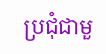ប្រជុំជាមួ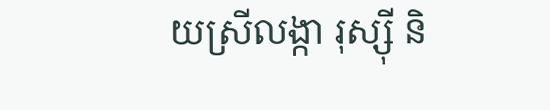យស្រីលង្កា រុស្ស៊ី និ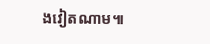ងវៀតណាម៕